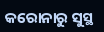କରୋନାରୁ ସୁସ୍ଥ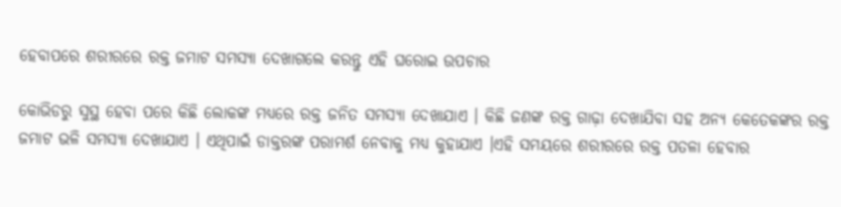ହେବାପରେ ଶରୀରରେ ରକ୍ତ ଜମାଟ ସମସ୍ୟା ଦେଖାଗଲେ କରନ୍ତୁ ଏହି ଘରୋଇ ଉପଚାର

କୋଭିଡରୁ ସୁସ୍ଥ ହେବା ପରେ କିଛି ଲୋକଙ୍କ ମଧ୍ୟରେ ରକ୍ତ ଜନିତ ସମସ୍ୟା ଦେଖାଯାଏ । କିଛି ଜଣଙ୍କ ରକ୍ତ ଗାଢ଼ା ଦେଖାଯିବା ସହ ଅନ୍ୟ କେତେକଙ୍କର ରକ୍ତ ଜମାଟ ଭଳି ସମସ୍ୟା ଦେଖାଯାଏ । ଏଥିପାଇଁ ଡାକ୍ତରଙ୍କ ପରାମର୍ଶ ନେବାକୁ ମଧ୍ୟ କୁହାଯାଏ ।ଏହି ସମୟରେ ଶରୀରରେ ରକ୍ତ ପତଳା ହେବାର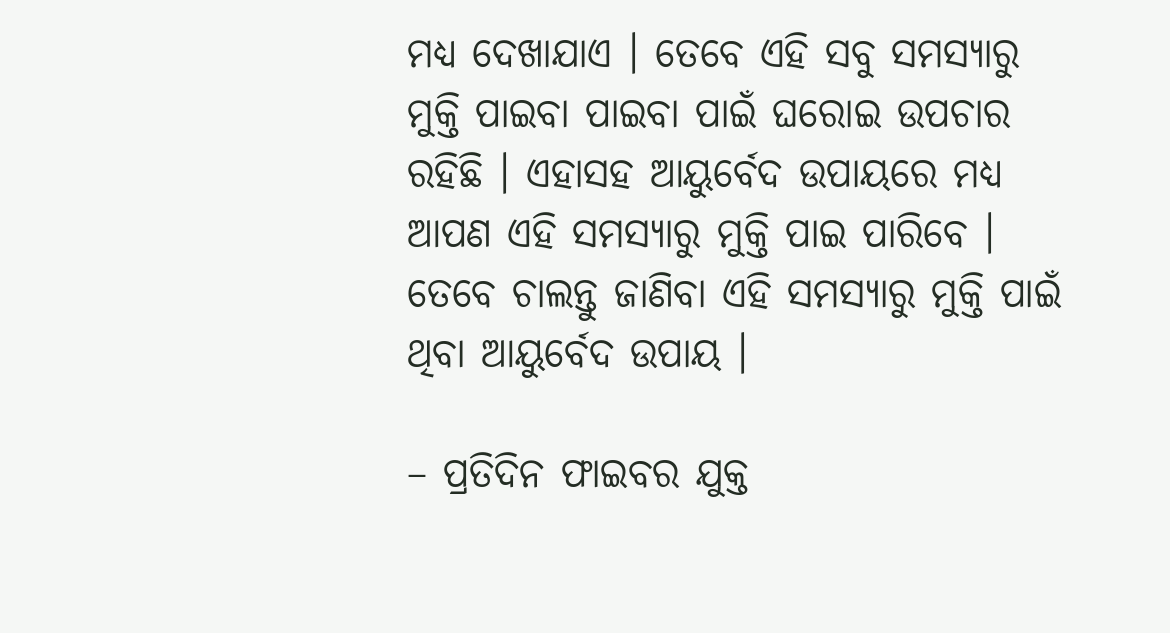ମଧ୍ୟ ଦେଖାଯାଏ । ତେବେ ଏହି ସବୁ ସମସ୍ୟାରୁ ମୁକ୍ତି ପାଇବା ପାଇବା ପାଇଁ ଘରୋଇ ଉପଚାର ରହିଛି । ଏହାସହ ଆୟୁର୍ବେଦ ଉପାୟରେ ମଧ୍ୟ ଆପଣ ଏହି ସମସ୍ୟାରୁ ମୁକ୍ତି ପାଇ ପାରିବେ । ତେବେ ଚାଲନ୍ତୁ ଜାଣିବା ଏହି ସମସ୍ୟାରୁ ମୁକ୍ତି ପାଇଁ ଥିବା ଆୟୁର୍ବେଦ ଉପାୟ ।

– ପ୍ରତିଦିନ ଫାଇବର ଯୁକ୍ତ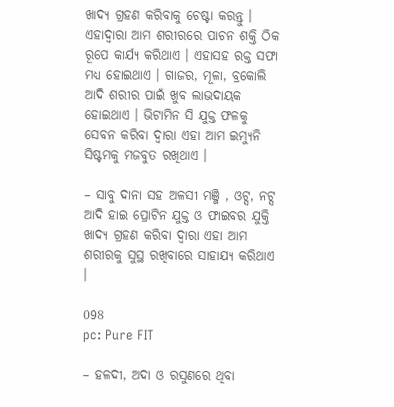ଖାଦ୍ୟ ଗ୍ରହଣ କରିବାକୁ ଚେଷ୍ଟା କରନ୍ତୁ । ଏହାଦ୍ୱାରା ଆମ ଶରୀରରେ ପାଚନ ଶକ୍ତି ଠିକ ରୂପେ କାର୍ଯ୍ୟ କରିଥାଏ । ଏହାସହ ରକ୍ତ ସଫା ମଧ୍ୟ ହୋଇଥାଏ । ଗାଜର, ମୂଳା, ବ୍ରକୋଲି ଆଦି ଶରୀର ପାଇଁ ଖୁବ ଲାଭଦାୟକ ହୋଇଥାଏ । ଭିଟାମିନ ସି ଯୁକ୍ତ ଫଳକୁ ସେବନ କରିବା ଦ୍ୱାରା ଏହା ଆମ ଇମ୍ୟୁନି ସିଷ୍ଟମକୁ ମଜବୁତ ରଖିଥାଏ ।

– ସାବୁ ଦାନା ସହ ଅଳସୀ ମଞ୍ଜି , ଓଟ୍ସ, ନଟ୍ସ ଆଦି ହାଇ ପ୍ରୋଟିନ ଯୁକ୍ତ ଓ ଫାଇବର ଯୁକ୍ତି ଖାଦ୍ୟ ଗ୍ରହଣ କରିବା ଦ୍ୱାରା ଏହା ଆମ ଶରୀରକୁ ସୁସ୍ଥ ରଖିବାରେ ସାହାଯ୍ୟ କରିଥାଏ ।

098
pc: Pure FIT

– ହଳଦୀ, ଅଦା ଓ ରସୁଣରେ ଥିବା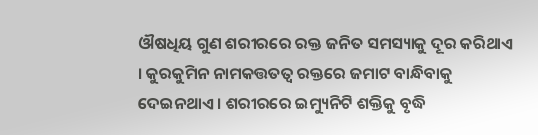ଔଷଧିୟ ଗୁଣ ଶରୀରରେ ରକ୍ତ ଜନିତ ସମସ୍ୟାକୁ ଦୂର କରିଥାଏ । କୁରକୁମିନ ନାମକତ୍ତତତ୍ୱ ରକ୍ତରେ ଜମାଟ ବାନ୍ଧିବାକୁ ଦେଇନଥାଏ । ଶରୀରରେ ଇମ୍ୟୁନିଟି ଶକ୍ତିକୁ ବୃଦ୍ଧି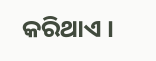କରିଥାଏ ।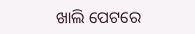ଖାଲି ପେଟରେ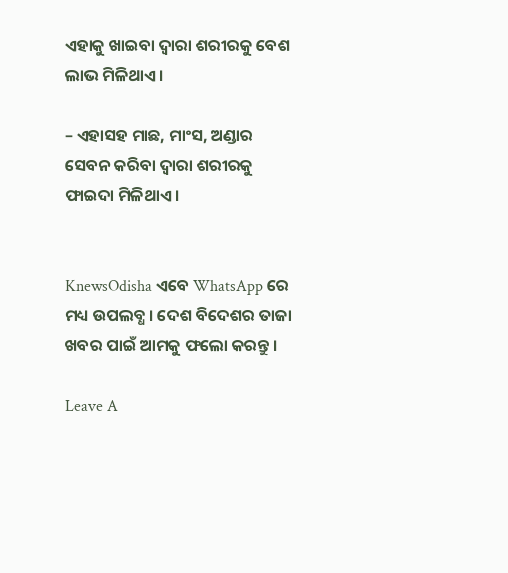ଏହାକୁ ଖାଇବା ଦ୍ୱାରା ଶରୀରକୁ ବେଶ ଲାଭ ମିଳିଥାଏ ।

– ଏହାସହ ମାଛ, ମାଂସ, ଅଣ୍ଡାର ସେବନ କରିବା ଦ୍ୱାରା ଶରୀରକୁ ଫାଇଦା ମିଳିଥାଏ ।


KnewsOdisha ଏବେ WhatsApp ରେ ମଧ୍ୟ ଉପଲବ୍ଧ । ଦେଶ ବିଦେଶର ତାଜା ଖବର ପାଇଁ ଆମକୁ ଫଲୋ କରନ୍ତୁ ।

Leave A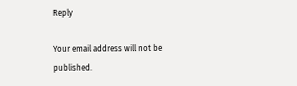Reply

Your email address will not be published.